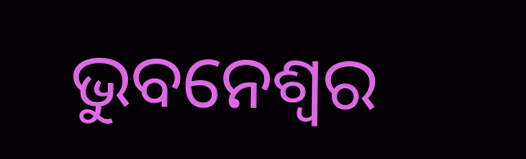ଭୁବନେଶ୍ୱର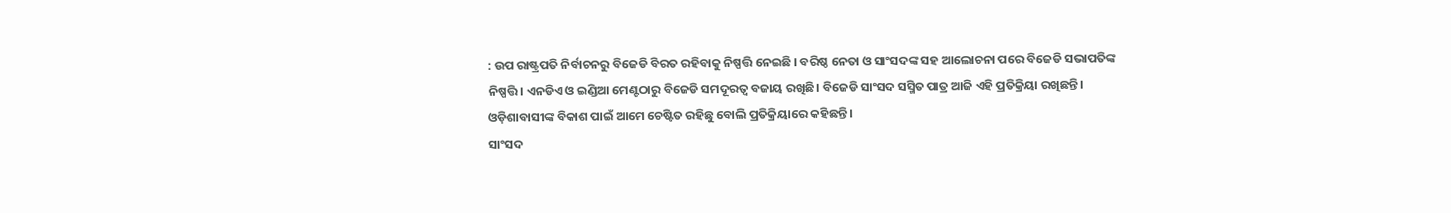: ଉପ ରାଷ୍ଟ୍ରପତି ନିର୍ବାଚନରୁ ବିଜେଡି ବିରତ ରହିବାକୁ ନିଷ୍ପତ୍ତି ନେଇଛି । ବରିଷ୍ଠ ନେତା ଓ ସାଂସଦଙ୍କ ସହ ଆଲୋଚନା ପରେ ବିଜେଡି ସଭାପତିଙ୍କ ନିଷ୍ପତ୍ତି। ଏନଡିଏ ଓ ଇଣ୍ଡିଆ ମେଣ୍ଟଠାରୁ ବିଜେଡି ସମଦୂରତ୍ବ ବଜାୟ ରଖିଛି। ବିଜେଡି ସାଂସଦ ସସ୍ମିତ ପାତ୍ର ଆଜି ଏହି ପ୍ରତିକ୍ରିୟା ରଖିଛନ୍ତି। ଓଡ଼ିଶାବାସୀଙ୍କ ବିକାଶ ପାଇଁ ଆମେ ଚେଷ୍ଟିତ ରହିଛୁ ବୋଲି ପ୍ରତିକ୍ରିୟାରେ କହିଛନ୍ତି ।
ସାଂସଦ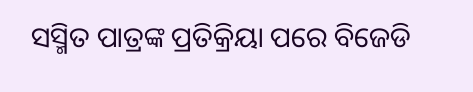ସସ୍ମିତ ପାତ୍ରଙ୍କ ପ୍ରତିକ୍ରିୟା ପରେ ବିଜେଡି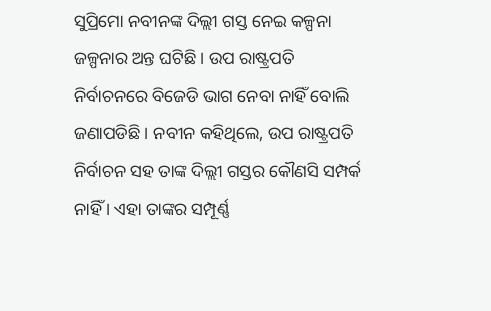ସୁପ୍ରିମୋ ନବୀନଙ୍କ ଦିଲ୍ଲୀ ଗସ୍ତ ନେଇ କଳ୍ପନା ଜଳ୍ପନାର ଅନ୍ତ ଘଟିଛି । ଉପ ରାଷ୍ଟ୍ରପତି ନିର୍ବାଚନରେ ବିଜେଡି ଭାଗ ନେବା ନାହିଁ ବୋଲି ଜଣାପଡିଛି । ନବୀନ କହିଥିଲେ, ଉପ ରାଷ୍ଟ୍ରପତି ନିର୍ବାଚନ ସହ ତାଙ୍କ ଦିଲ୍ଲୀ ଗସ୍ତର କୌଣସି ସମ୍ପର୍କ ନାହିଁ । ଏହା ତାଙ୍କର ସମ୍ପୂର୍ଣ୍ଣ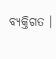ବ୍ୟକ୍ତିଗତ ।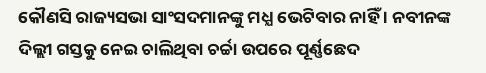କୌଣସି ରାଜ୍ୟସଭା ସାଂସଦମାନଙ୍କୁ ମଧ୍ଯ ଭେଟିବାର ନାହିଁ । ନବୀନଙ୍କ ଦିଲ୍ଲୀ ଗସ୍ତକୁ ନେଇ ଚାଲିଥିବା ଚର୍ଚ୍ଚା ଉପରେ ପୂର୍ଣ୍ଣଛେଦ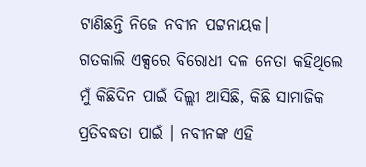ଟାଣିଛନ୍ତି ନିଜେ ନବୀନ ପଟ୍ଟନାୟକ।
ଗତକାଲି ଏକ୍ସରେ ବିରୋଧୀ ଦଳ ନେତା କହିଥିଲେ ମୁଁ କିଛିଦିନ ପାଇଁ ଦିଲ୍ଲୀ ଆସିଛି, କିଛି ସାମାଜିକ ପ୍ରତିବଦ୍ଧତା ପାଇଁ । ନବୀନଙ୍କ ଏହି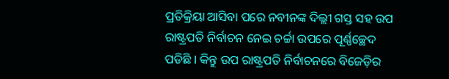ପ୍ରତିକ୍ରିୟା ଆସିବା ପରେ ନବୀନଙ୍କ ଦିଲ୍ଲୀ ଗସ୍ତ ସହ ଉପ ରାଷ୍ଟ୍ରପତି ନିର୍ବାଚନ ନେଇ ଚର୍ଚ୍ଚା ଉପରେ ପୂର୍ଣ୍ଣଚ୍ଛେଦ ପଡିଛି । କିନ୍ତୁ ଉପ ରାଷ୍ଟ୍ରପତି ନିର୍ବାଚନରେ ବିଜେଡ଼ିର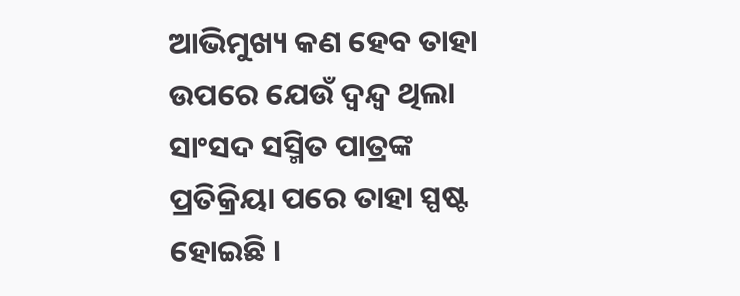ଆଭିମୁଖ୍ୟ କଣ ହେବ ତାହା ଉପରେ ଯେଉଁ ଦ୍ୱନ୍ଦ୍ୱ ଥିଲା ସାଂସଦ ସସ୍ମିତ ପାତ୍ରଙ୍କ ପ୍ରତିକ୍ରିୟା ପରେ ତାହା ସ୍ପଷ୍ଟ ହୋଇଛି ।